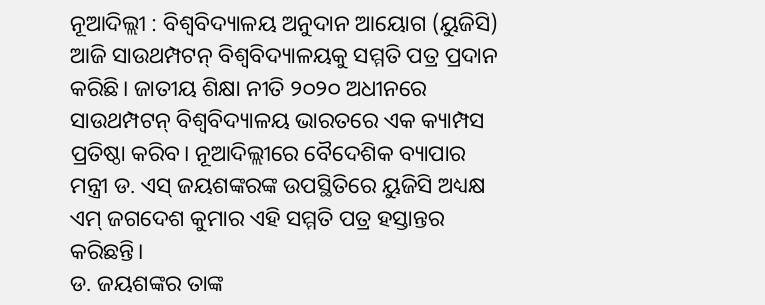ନୂଆଦିଲ୍ଲୀ : ବିଶ୍ୱବିଦ୍ୟାଳୟ ଅନୁଦାନ ଆୟୋଗ (ୟୁଜିସି) ଆଜି ସାଉଥମ୍ପଟନ୍ ବିଶ୍ୱବିଦ୍ୟାଳୟକୁ ସମ୍ମତି ପତ୍ର ପ୍ରଦାନ କରିଛି। ଜାତୀୟ ଶିକ୍ଷା ନୀତି ୨୦୨୦ ଅଧୀନରେ ସାଉଥମ୍ପଟନ୍ ବିଶ୍ୱବିଦ୍ୟାଳୟ ଭାରତରେ ଏକ କ୍ୟାମ୍ପସ ପ୍ରତିଷ୍ଠା କରିବ। ନୂଆଦିଲ୍ଲୀରେ ବୈଦେଶିକ ବ୍ୟାପାର ମନ୍ତ୍ରୀ ଡ. ଏସ୍ ଜୟଶଙ୍କରଙ୍କ ଉପସ୍ଥିତିରେ ୟୁଜିସି ଅଧ୍ୟକ୍ଷ ଏମ୍ ଜଗଦେଶ କୁମାର ଏହି ସମ୍ମତି ପତ୍ର ହସ୍ତାନ୍ତର କରିଛନ୍ତି।
ଡ. ଜୟଶଙ୍କର ତାଙ୍କ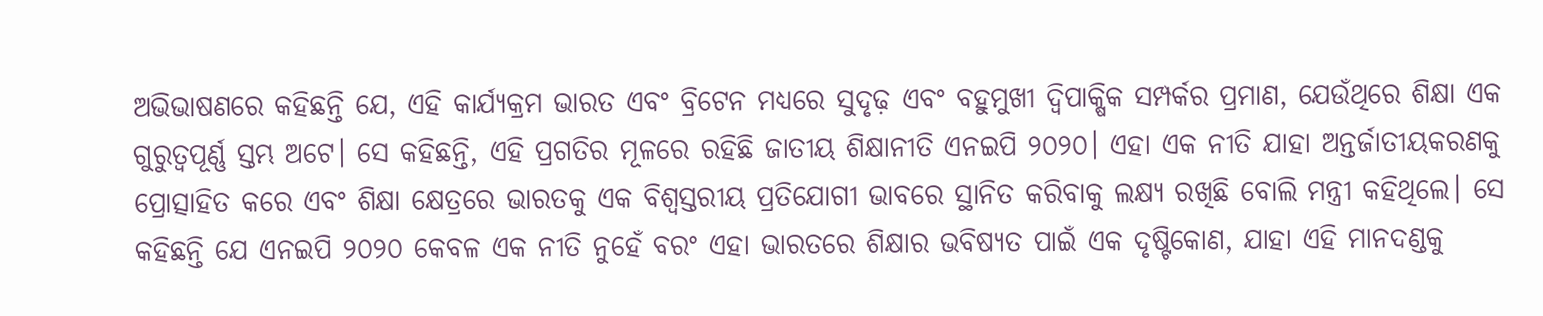ଅଭିଭାଷଣରେ କହିଛନ୍ତି ଯେ, ଏହି କାର୍ଯ୍ୟକ୍ରମ ଭାରତ ଏବଂ ବ୍ରିଟେନ ମଧ୍ୟରେ ସୁଦୃଢ଼ ଏବଂ ବହୁମୁଖୀ ଦ୍ୱିପାକ୍ଷିକ ସମ୍ପର୍କର ପ୍ରମାଣ, ଯେଉଁଥିରେ ଶିକ୍ଷା ଏକ ଗୁରୁତ୍ୱପୂର୍ଣ୍ଣ ସ୍ତମ୍ଭ ଅଟେ। ସେ କହିଛନ୍ତି, ଏହି ପ୍ରଗତିର ମୂଳରେ ରହିଛି ଜାତୀୟ ଶିକ୍ଷାନୀତି ଏନଇପି ୨୦୨୦। ଏହା ଏକ ନୀତି ଯାହା ଅନ୍ତର୍ଜାତୀୟକରଣକୁ ପ୍ରୋତ୍ସାହିତ କରେ ଏବଂ ଶିକ୍ଷା କ୍ଷେତ୍ରରେ ଭାରତକୁ ଏକ ବିଶ୍ୱସ୍ତରୀୟ ପ୍ରତିଯୋଗୀ ଭାବରେ ସ୍ଥାନିତ କରିବାକୁ ଲକ୍ଷ୍ୟ ରଖିଛି ବୋଲି ମନ୍ତ୍ରୀ କହିଥିଲେ। ସେ କହିଛନ୍ତି ଯେ ଏନଇପି ୨୦୨୦ କେବଳ ଏକ ନୀତି ନୁହେଁ ବରଂ ଏହା ଭାରତରେ ଶିକ୍ଷାର ଭବିଷ୍ୟତ ପାଇଁ ଏକ ଦୃଷ୍ଟିକୋଣ, ଯାହା ଏହି ମାନଦଣ୍ଡକୁ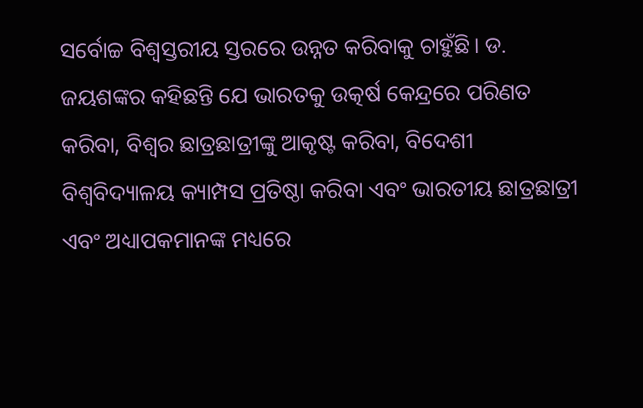ସର୍ବୋଚ୍ଚ ବିଶ୍ୱସ୍ତରୀୟ ସ୍ତରରେ ଉନ୍ନତ କରିବାକୁ ଚାହୁଁଛି। ଡ. ଜୟଶଙ୍କର କହିଛନ୍ତି ଯେ ଭାରତକୁ ଉତ୍କର୍ଷ କେନ୍ଦ୍ରରେ ପରିଣତ କରିବା, ବିଶ୍ୱର ଛାତ୍ରଛାତ୍ରୀଙ୍କୁ ଆକୃଷ୍ଟ କରିବା, ବିଦେଶୀ ବିଶ୍ୱବିଦ୍ୟାଳୟ କ୍ୟାମ୍ପସ ପ୍ରତିଷ୍ଠା କରିବା ଏବଂ ଭାରତୀୟ ଛାତ୍ରଛାତ୍ରୀ ଏବଂ ଅଧ୍ୟାପକମାନଙ୍କ ମଧ୍ୟରେ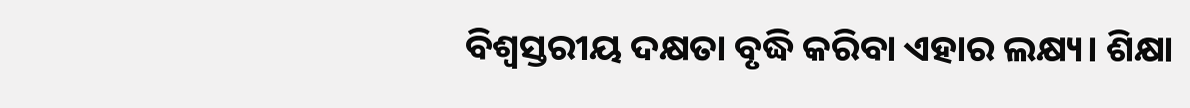ବିଶ୍ୱସ୍ତରୀୟ ଦକ୍ଷତା ବୃଦ୍ଧି କରିବା ଏହାର ଲକ୍ଷ୍ୟ। ଶିକ୍ଷା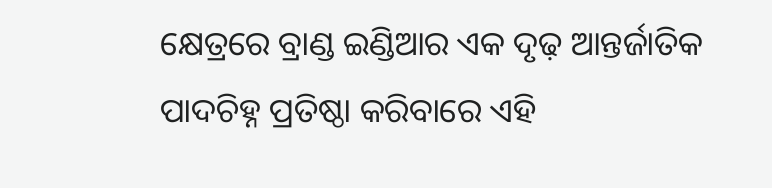କ୍ଷେତ୍ରରେ ବ୍ରାଣ୍ଡ ଇଣ୍ଡିଆର ଏକ ଦୃଢ଼ ଆନ୍ତର୍ଜାତିକ ପାଦଚିହ୍ନ ପ୍ରତିଷ୍ଠା କରିବାରେ ଏହି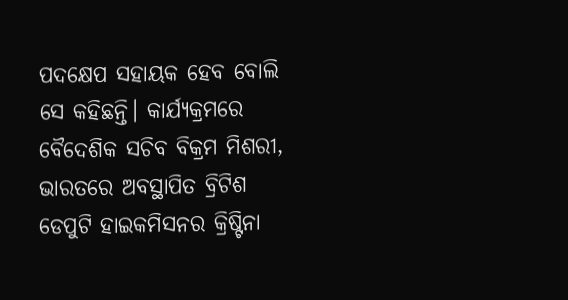ପଦକ୍ଷେପ ସହାୟକ ହେବ ବୋଲି ସେ କହିଛନ୍ତି। କାର୍ଯ୍ୟକ୍ରମରେ ବୈଦେଶିକ ସଚିବ ବିକ୍ରମ ମିଶରୀ, ଭାରତରେ ଅବସ୍ଥାପିତ ବ୍ରିଟିଶ ଡେପୁଟି ହାଇକମିସନର କ୍ରିଷ୍ଟିନା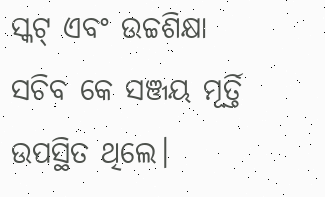ସ୍କଟ୍ ଏବଂ ଉଚ୍ଚଶିକ୍ଷା ସଚିବ କେ ସଞ୍ଜୟ ମୂର୍ତ୍ତି ଉପସ୍ଥିତ ଥିଲେ।